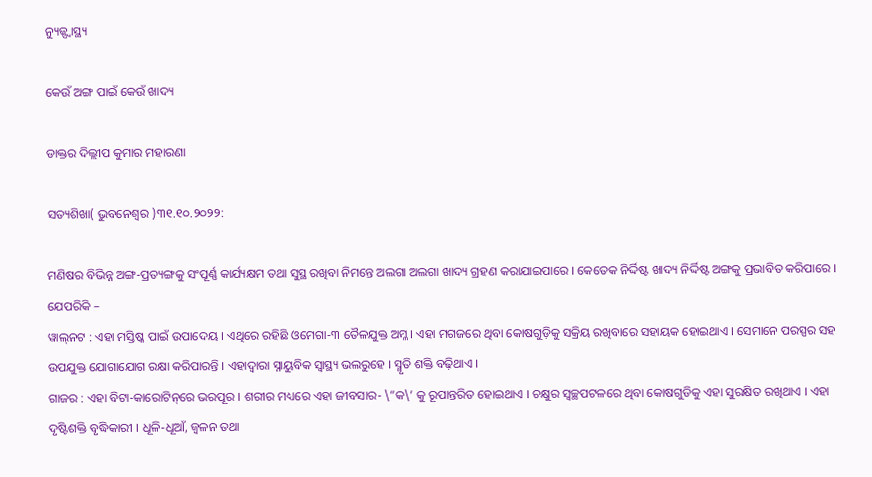ନ୍ୟୁଜ୍ସ୍ୱାସ୍ଥ୍ୟ

କେଉଁ ଅଙ୍ଗ ପାଇଁ କେଉଁ ଖାଦ୍ୟ

ଡାକ୍ତର ଦିଲ୍ଲୀପ କୁମାର ମହାରଣା

ସତ୍ୟଶିଖା( ଭୁବନେଶ୍ୱର )୩୧.୧୦.୨୦୨୨:

ମଣିଷର ବିଭିନ୍ନ ଅଙ୍ଗ-ପ୍ରତ୍ୟଙ୍ଗକୁ ସଂପୂର୍ଣ୍ଣ କାର୍ଯ୍ୟକ୍ଷମ ତଥା ସୁସ୍ଥ ରଖିବା ନିମନ୍ତେ ଅଲଗା ଅଲଗା ଖାଦ୍ୟ ଗ୍ରହଣ କରାଯାଇପାରେ । କେତେକ ନିର୍ଦ୍ଦିଷ୍ଟ ଖାଦ୍ୟ ନିର୍ଦ୍ଦିଷ୍ଟ ଅଙ୍ଗକୁ ପ୍ରଭାବିତ କରିପାରେ । ଯେପରିକି –
ୱାଲ୍‌ନଟ : ଏହା ମସ୍ତିଷ୍କ ପାଇଁ ଉପାଦେୟ । ଏଥିରେ ରହିଛି ଓମେଗା-୩ ତୈଳଯୁକ୍ତ ଅମ୍ଳ । ଏହା ମଗଜରେ ଥିବା କୋଷଗୁଡ଼ିକୁ ସକ୍ରିୟ ରଖିବାରେ ସହାୟକ ହୋଇଥାଏ । ସେମାନେ ପରସ୍ପର ସହ ଉପଯୁକ୍ତ ଯୋଗାଯୋଗ ରକ୍ଷା କରିପାରନ୍ତି । ଏହାଦ୍ୱାରା ସ୍ନାୟୁବିକ ସ୍ୱାସ୍ଥ୍ୟ ଭଲରୁହେ । ସ୍ମୃତି ଶକ୍ତି ବଢ଼ିଥାଏ ।
ଗାଜର : ଏହା ବିଟା-କାରୋଟିନ୍‌ରେ ଭରପୂର । ଶରୀର ମଧ୍ୟରେ ଏହା ଜୀବସାର- \”କ\’ କୁ ରୂପାନ୍ତରିତ ହୋଇଥାଏ । ଚକ୍ଷୁର ସ୍ୱଚ୍ଛପଟଳରେ ଥିବା କୋଷଗୁଡିକୁ ଏହା ସୁରକ୍ଷିତ ରଖିଥାଏ । ଏହା ଦୃଷ୍ଟିଶକ୍ତି ବୃଦ୍ଧିକାରୀ । ଧୂଳି-ଧୂଆଁ, ଜ୍ୱଳନ ତଥା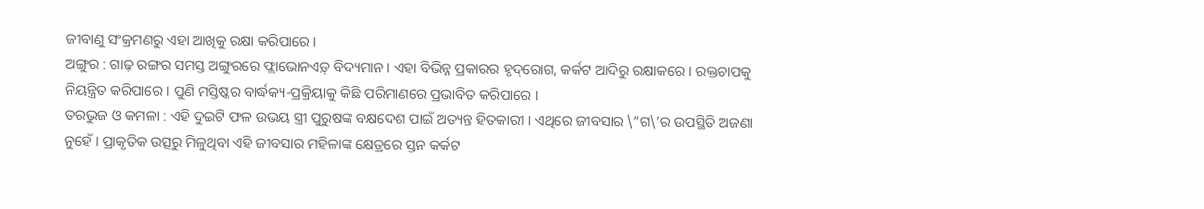ଜୀବାଣୁ ସଂକ୍ରମଣରୁ ଏହା ଆଖିକୁ ରକ୍ଷା କରିପାରେ ।
ଅଙ୍ଗୁର : ଗାଢ଼ ରଙ୍ଗର ସମସ୍ତ ଅଙ୍ଗୁରରେ ଫ୍ଲାଭୋନଏଡ଼୍ ବିଦ୍ୟମାନ । ଏହା ବିଭିନ୍ନ ପ୍ରକାରର ହୃଦ୍‌ରୋଗ, କର୍କଟ ଆଦିରୁ ରକ୍ଷାକରେ । ରକ୍ତଚାପକୁ ନିୟନ୍ତ୍ରିତ କରିପାରେ । ପୁଣି ମସ୍ତିଷ୍କର ବାର୍ଦ୍ଧକ୍ୟ-ପ୍ରକ୍ରିୟାକୁ କିଛି ପରିମାଣରେ ପ୍ରଭାବିତ କରିପାରେ ।
ତରଭୁଜ ଓ କମଳା : ଏହି ଦୁଇଟି ଫଳ ଉଭୟ ସ୍ତ୍ରୀ ପୁରୁଷଙ୍କ ବକ୍ଷଦେଶ ପାଇଁ ଅତ୍ୟନ୍ତ ହିତକାରୀ । ଏଥିରେ ଜୀବସାର \”ଗ\’ର ଉପସ୍ଥିତି ଅଜଣା ନୁହେଁ । ପ୍ରାକୃତିକ ଉତ୍ସରୁ ମିଳୁଥିବା ଏହି ଜୀବସାର ମହିଳାଙ୍କ କ୍ଷେତ୍ରରେ ସ୍ତନ କର୍କଟ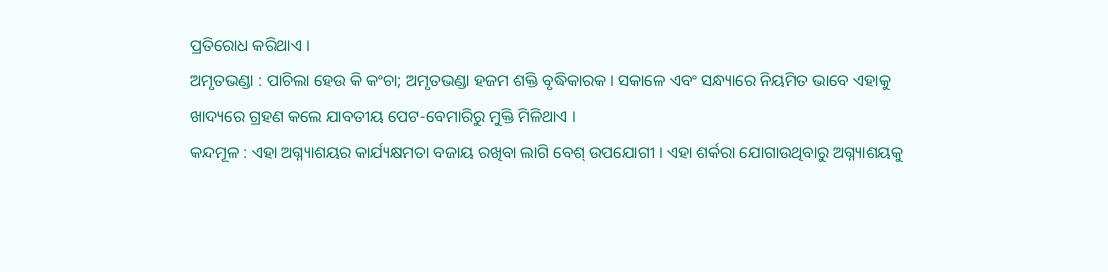ପ୍ରତିରୋଧ କରିଥାଏ ।
ଅମୃତଭଣ୍ଡା : ପାଚିଲା ହେଉ କି କଂଚା; ଅମୃତଭଣ୍ଡା ହଜମ ଶକ୍ତି ବୃଦ୍ଧିକାରକ । ସକାଳେ ଏବଂ ସନ୍ଧ୍ୟାରେ ନିୟମିତ ଭାବେ ଏହାକୁ ଖାଦ୍ୟରେ ଗ୍ରହଣ କଲେ ଯାବତୀୟ ପେଟ-ବେମାରିରୁ ମୁକ୍ତି ମିଳିଥାଏ ।
କନ୍ଦମୂଳ : ଏହା ଅଗ୍ନ୍ୟାଶୟର କାର୍ଯ୍ୟକ୍ଷମତା ବଜାୟ ରଖିବା ଲାଗି ବେଶ୍ ଉପଯୋଗୀ । ଏହା ଶର୍କରା ଯୋଗାଉଥିବାରୁ ଅଗ୍ନ୍ୟାଶୟକୁ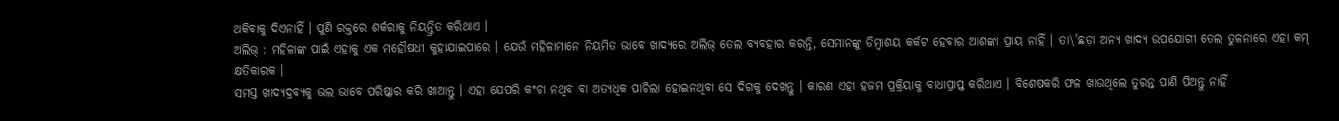ଥକିବାକୁ ଦିଏନାହିଁ । ପୁଣି ରକ୍ତରେ ଶର୍କରାକୁ ନିୟନ୍ତ୍ରିତ କରିଥାଏ ।
ଅଲିଭ୍ : ମହିଳାଙ୍କ ପାଇଁ ଏହାକୁ ଏକ ମହୌଷଧୀ କୁହାଯାଇପାରେ । ଯେଉଁ ମହିଳାମାନେ ନିୟମିତ ଭାବେ ଖାଦ୍ୟରେ ଅଲିଭ୍ ତେଲ ବ୍ୟବହାର କରନ୍ତି, ସେମାନଙ୍କୁ ଡିମ୍ବାଶୟ କର୍କଟ ହେବାର ଆଶଙ୍କା ପ୍ରାୟ ନାହିଁ । ତା\’ଛଡ଼ା ଅନ୍ୟ ଖାଦ୍ୟ ଉପଯୋଗୀ ତେଲ ତୁଳନାରେ ଏହା କମ୍ କ୍ଷତିକାରକ ।
ସମସ୍ତ ଖାଦ୍ୟଦ୍ରବ୍ୟକୁ ଭଲ ଭାବେ ପରିଷ୍କାର କରି ଖାଆନ୍ତୁ । ଏହା ଯେପରି କଂଚା ନଥିବ ବା ଅତ୍ୟଧିକ ପାଚିଲା ହୋଇନଥିବା ସେ ଦିଗକୁ ଦେଖନ୍ତୁ । କାରଣ ଏହା ହଜମ ପ୍ରକ୍ରିୟାକୁ ବାଧାପ୍ରାପ୍ତ କରିଥାଏ । ବିଶେଷକରି ଫଳ ଖାଉଥିଲେ ତୁରନ୍ତ ପାଣି ପିଅନ୍ତୁ ନାହିଁ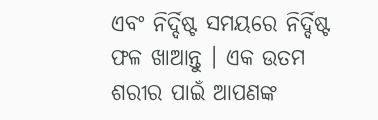ଏବଂ ନିର୍ଦ୍ଦିଷ୍ଟ ସମୟରେ ନିର୍ଦ୍ଦିଷ୍ଟ ଫଳ ଖାଆନ୍ତୁ । ଏକ ଉତମ ଶରୀର ପାଇଁ ଆପଣଙ୍କ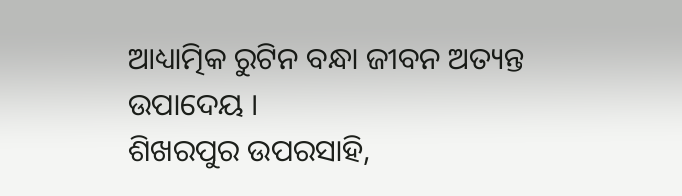ଆଧ୍ୟାତ୍ମିକ ରୁଟିନ ବନ୍ଧା ଜୀବନ ଅତ୍ୟନ୍ତ ଉପାଦେୟ ।
ଶିଖରପୁର ଉପରସାହି,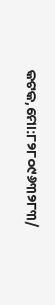କଟକ,ମୋ:୮୨୮୦୯୬୩୨୮୩/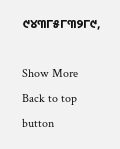୯୪୩୮୫୮୩୨୮୯,

Show More
Back to top button